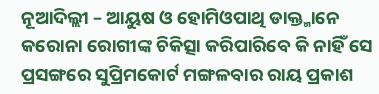ନୂଆଦିଲ୍ଲୀ – ଆୟୁଷ ଓ ହୋମିଓପାଥି ଡାକ୍ତ୍ମାନେ କରୋନା ରୋଗୀଙ୍କ ଚିକିତ୍ସା କରିପାରିବେ କି ନାହିଁ ସେ ପ୍ରସଙ୍ଗରେ ସୁପ୍ରିମକୋର୍ଟ ମଙ୍ଗଳବାର ରାୟ ପ୍ରକାଶ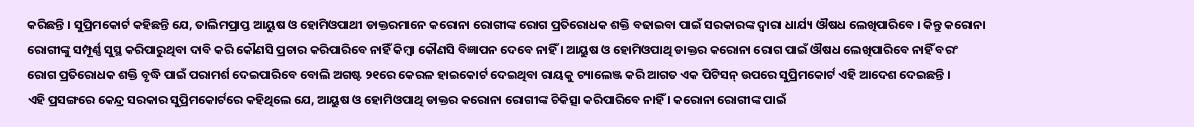କରିଛନ୍ତି । ସୁପ୍ରିମକୋର୍ଟ କହିଛନ୍ତି ଯେ, ତାଲିମପ୍ରାପ୍ତ ଆୟୁଷ ଓ ହୋମିଓପାଥୀ ଡାକ୍ତରମାନେ କରୋନା ରୋଗୀଙ୍କ ରୋଗ ପ୍ରତିରୋଧକ ଶକ୍ତି ବଢାଇବା ପାଇଁ ସରକାରଙ୍କ ଦ୍ୱାରା ଧାର୍ଯ୍ୟ ଔଷଧ ଲେଖିପାରିବେ । କିନ୍ତୁ କରୋନା ରୋଗୀଙ୍କୁ ସମ୍ପୂର୍ଣ୍ଣ ସୁସ୍ଥ କରିପାରୁଥିବା ଦାବି କରି କୌଣସି ପ୍ରଚାର କରିପାରିବେ ନାହିଁ କିମ୍ବା କୌଣସି ବିଜ୍ଞାପନ ଦେବେ ନାହିଁ । ଆୟୁଷ ଓ ହୋମିଓପାଥି ଡାକ୍ତର କରୋନା ରୋଗ ପାଇଁ ଔଷଧ ଲେଖିପାରିବେ ନାହିଁ ବରଂ ରୋଗ ପ୍ରତିରୋଧକ ଶକ୍ତି ବୃଦ୍ଧି ପାଇଁ ପରାମର୍ଶ ଦେଇପାରିବେ ବୋଲି ଅଗଷ୍ଟ ୨୧ରେ କେରଳ ହାଇକୋର୍ଟ ଦେଇଥିବା ରାୟକୁ ଚ୍ୟାଲେଞ୍ଜ କରି ଆଗତ ଏକ ପିଟିସନ୍ ଉପରେ ସୁପ୍ରିମକୋର୍ଟ ଏହି ଆଦେଶ ଦେଇଛନ୍ତି ।
ଏହି ପ୍ରସଙ୍ଗରେ କେନ୍ଦ୍ର ସରକାର ସୁପ୍ରିମକୋର୍ଟରେ କହିଥିଲେ ଯେ, ଆୟୁଷ ଓ ହୋମିଓପାଥି ଡାକ୍ତର କରୋନା ରୋଗୀଙ୍କ ଚିକିତ୍ସା କରିପାରିବେ ନାହିଁ । କରୋନା ରୋଗୀଙ୍କ ପାଇଁ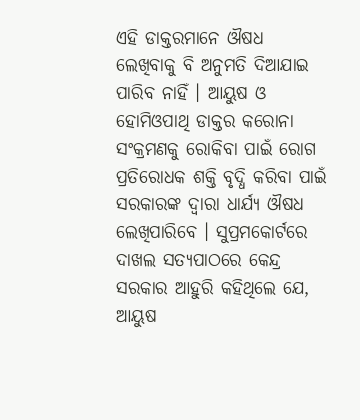ଏହି ଡାକ୍ତରମାନେ ଔଷଧ ଲେଖିବାକୁ ବି ଅନୁମତି ଦିଆଯାଇ ପାରିବ ନାହିଁ । ଆୟୁଷ ଓ ହୋମିଓପାଥି ଡାକ୍ତର କରୋନା ସଂକ୍ରମଣକୁ ରୋକିବା ପାଇଁ ରୋଗ ପ୍ରତିରୋଧକ ଶକ୍ତି ବୃଦ୍ଧି କରିବା ପାଇଁ ସରକାରଙ୍କ ଦ୍ୱାରା ଧାର୍ଯ୍ୟ ଔଷଧ ଲେଖିପାରିବେ । ସୁପ୍ରମକୋର୍ଟରେ ଦାଖଲ ସତ୍ୟପାଠରେ କେନ୍ଦ୍ର ସରକାର ଆହୁରି କହିଥିଲେ ଯେ, ଆୟୁଷ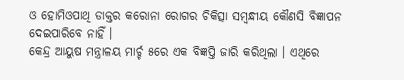ଓ ହୋମିଓପାଥି ଡାକ୍ତର କରୋନା ରୋଗର ଚିକିତ୍ସା ସମ୍ବନ୍ଧୀୟ କୌଣସି ବିଜ୍ଞାପନ ଦେଇପାରିବେ ନାହିଁ ।
କେନ୍ଦ୍ର ଆୟୁଷ ମନ୍ତ୍ରାଳୟ ମାର୍ଚ୍ଚ ୫ରେ ଏକ ବିଜ୍ଞପ୍ତି ଜାରି କରିଥିଲା । ଏଥିରେ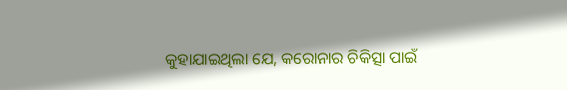କୁହାଯାଇଥିଲା ଯେ, କରୋନାର ଚିକିତ୍ସା ପାଇଁ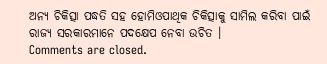ଅନ୍ୟ ଚିକିତ୍ସା ପଦ୍ଧତି ସହ ହୋମିଓପାଥିକ ଚିକିତ୍ସାକୁ ସାମିଲ କରିବା ପାଇଁ ରାଜ୍ୟ ସରକାରମାନେ ପଦକ୍ଷେପ ନେବା ଉଚିତ ।
Comments are closed.